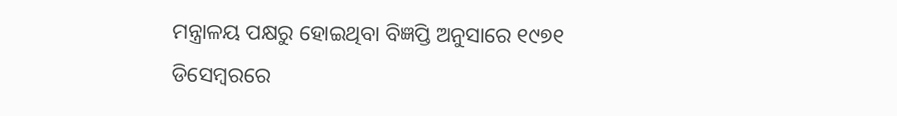ମନ୍ତ୍ରାଳୟ ପକ୍ଷରୁ ହୋଇଥିବା ବିଜ୍ଞପ୍ତି ଅନୁସାରେ ୧୯୭୧ ଡିସେମ୍ବରରେ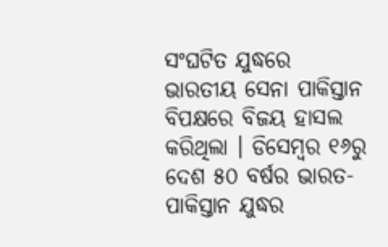ସଂଘଟିତ ଯୁଦ୍ଧରେ ଭାରତୀୟ ସେନା ପାକିସ୍ତାନ ବିପକ୍ଷରେ ବିଜୟ ହାସଲ କରିଥିଲା । ଡିସେମ୍ବର ୧୬ରୁ ଦେଶ ୫୦ ବର୍ଷର ଭାରତ-ପାକିସ୍ତାନ ଯୁଦ୍ଧର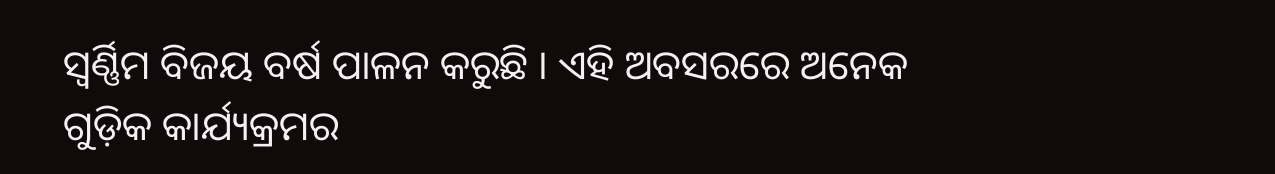ସ୍ୱର୍ଣ୍ଣିମ ବିଜୟ ବର୍ଷ ପାଳନ କରୁଛି । ଏହି ଅବସରରେ ଅନେକ ଗୁଡ଼ିକ କାର୍ଯ୍ୟକ୍ରମର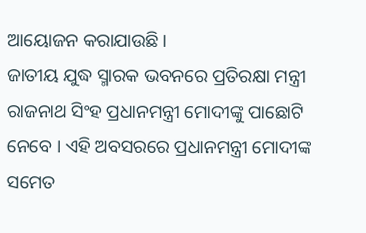ଆୟୋଜନ କରାଯାଉଛି ।
ଜାତୀୟ ଯୁଦ୍ଧ ସ୍ମାରକ ଭବନରେ ପ୍ରତିରକ୍ଷା ମନ୍ତ୍ରୀ ରାଜନାଥ ସିଂହ ପ୍ରଧାନମନ୍ତ୍ରୀ ମୋଦୀଙ୍କୁ ପାଛୋଟି ନେବେ । ଏହି ଅବସରରେ ପ୍ରଧାନମନ୍ତ୍ରୀ ମୋଦୀଙ୍କ ସମେତ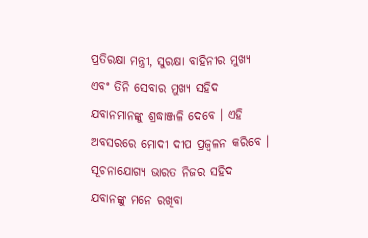ପ୍ରତିରକ୍ଷା ମନ୍ତ୍ରୀ, ସୁରକ୍ଷା ବାହିନୀର ମୁଖ୍ୟ ଏବଂ ତିନି ସେବାର ମୁଖ୍ୟ ସହିଦ ଯବାନମାନଙ୍କୁ ଶ୍ରଦ୍ଧାଞ୍ଜଳି ଦେବେ । ଏହି ଅବସରରେ ମୋଦୀ ଦୀପ ପ୍ରଜ୍ୱଳନ କରିବେ ।
ସୂଚନାଯୋଗ୍ୟ ଭାରତ ନିଜର ସହିଦ ଯବାନଙ୍କୁ ମନେ ରଖିବା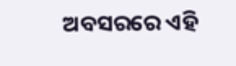ଅବସରରେ ଏହି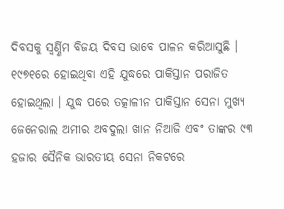ଦିବସକୁ ସ୍ୱର୍ଣ୍ଣିମ ବିଜୟ ଦିବସ ଭାବେ ପାଳନ କରିଆସୁଛି । ୧୯୭୧ରେ ହୋଇଥିବା ଏହି ଯୁଦ୍ଧରେ ପାକିସ୍ତାନ ପରାଜିତ ହୋଇଥିଲା । ଯୁଦ୍ଧ ପରେ ତତ୍କାଳୀନ ପାକିସ୍ତାନ ସେନା ମୁଖ୍ୟ ଜେନେରାଲ ଅମୀର ଅବଦୁଲା ଖାନ ନିଆଜି ଏବଂ ତାଙ୍କର ୯୩ ହଜାର ସୈନିକ ଭାରତୀୟ ସେନା ନିକଟରେ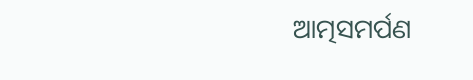ଆତ୍ମସମର୍ପଣ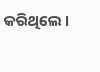କରିଥିଲେ ।